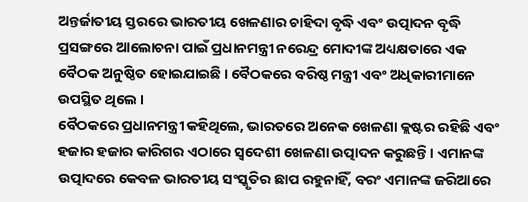ଅନ୍ତର୍ଜାତୀୟ ସ୍ତରରେ ଭାରତୀୟ ଖେଳଣାର ଚାହିଦା ବୃଦ୍ଧି ଏବଂ ଉତ୍ପାଦନ ବୃଦ୍ଧି ପ୍ରସଙ୍ଗରେ ଆଲୋଚନା ପାଇଁ ପ୍ରଧାନମନ୍ତ୍ରୀ ନରେନ୍ଦ୍ର ମୋଦୀଙ୍କ ଅଧ୍ୟକ୍ଷତାରେ ଏକ ବୈଠକ ଅନୁଷ୍ଠିତ ହୋଇଯାଇଛି । ବୈଠକରେ ବରିଷ୍ଠ ମନ୍ତ୍ରୀ ଏବଂ ଅଧିକାରୀମାନେ ଉପସ୍ଥିତ ଥିଲେ ।
ବୈଠକରେ ପ୍ରଧାନମନ୍ତ୍ରୀ କହିଥିଲେ, ଭାରତରେ ଅନେକ ଖେଳଣା କ୍ଲଷ୍ଟର ରହିଛି ଏବଂ ହଜାର ହଜାର କାରିଗର ଏଠାରେ ସ୍ୱଦେଶୀ ଖେଳଣା ଉତ୍ପାଦନ କରୁଛନ୍ତି । ଏମାନଙ୍କ ଉତ୍ପାଦରେ କେବଳ ଭାରତୀୟ ସଂସ୍କୃତିର ଛାପ ରହୁନାହିଁ, ବରଂ ଏମାନଙ୍କ ଜରିଆରେ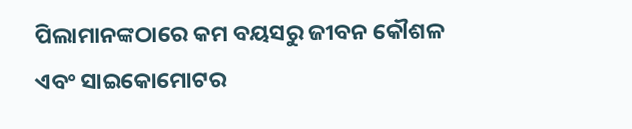ପିଲାମାନଙ୍କଠାରେ କମ ବୟସରୁ ଜୀବନ କୌଶଳ ଏବଂ ସାଇକୋମୋଟର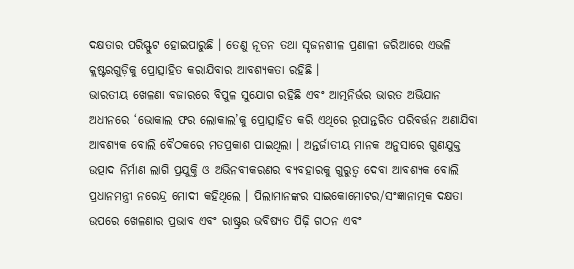ଦକ୍ଷତାର ପରିସ୍ଫୁଟ ହୋଇପାରୁଛି । ତେଣୁ ନୂତନ ତଥା ସୃଜନଶୀଳ ପ୍ରଣାଳୀ ଜରିଆରେ ଏଭଳି କ୍ଲଷ୍ଟରଗୁଡ଼ିକୁ ପ୍ରୋତ୍ସାହିତ କରାଯିବାର ଆବଶ୍ୟକତା ରହିଛି ।
ଭାରତୀୟ ଖେଳଣା ବଜାରରେ ବିପୁଳ ସୁଯୋଗ ରହିଛି ଏବଂ ଆତ୍ମନିର୍ଭର ଭାରତ ଅଭିଯାନ ଅଧୀନରେ ‘ଭୋକାଲ ଫର ଲୋକାଲ’କୁ ପ୍ରୋତ୍ସାହିତ କରି ଏଥିରେ ରୂପାନ୍ତରିତ ପରିବର୍ତ୍ତନ ଅଣାଯିବା ଆବଶ୍ୟକ ବୋଲି ବୈଠକରେ ମତପ୍ରକାଶ ପାଇଥିଲା । ଅନ୍ତର୍ଜାତୀୟ ମାନକ ଅନୁସାରେ ଗୁଣଯୁକ୍ତ ଉତ୍ପାଦ ନିର୍ମାଣ ଲାଗି ପ୍ରଯୁକ୍ତି ଓ ଅଭିନବୀକରଣର ବ୍ୟବହାରକୁ ଗୁରୁତ୍ୱ ଦେବା ଆବଶ୍ୟକ ବୋଲି ପ୍ରଧାନମନ୍ତ୍ରୀ ନରେନ୍ଦ୍ର ମୋଦୀ କହିଥିଲେ । ପିଲାମାନଙ୍କର ସାଇକୋମୋଟର/ସଂଜ୍ଞାନାତ୍ମକ ଦକ୍ଷତା ଉପରେ ଖେଳଣାର ପ୍ରଭାବ ଏବଂ ରାଷ୍ଟ୍ରର ଭବିଷ୍ୟତ ପିଢ଼ି ଗଠନ ଏବଂ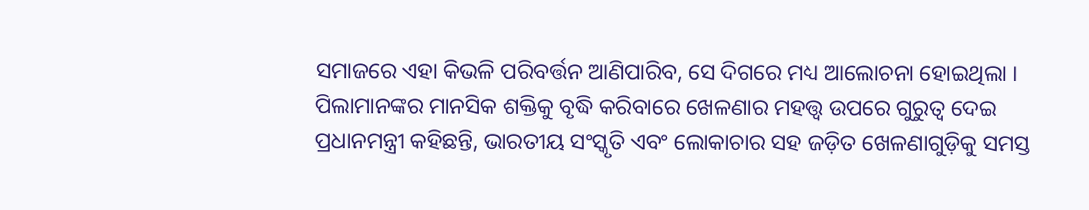ସମାଜରେ ଏହା କିଭଳି ପରିବର୍ତ୍ତନ ଆଣିପାରିବ, ସେ ଦିଗରେ ମଧ୍ୟ ଆଲୋଚନା ହୋଇଥିଲା ।
ପିଲାମାନଙ୍କର ମାନସିକ ଶକ୍ତିକୁ ବୃଦ୍ଧି କରିବାରେ ଖେଳଣାର ମହତ୍ତ୍ୱ ଉପରେ ଗୁରୁତ୍ୱ ଦେଇ ପ୍ରଧାନମନ୍ତ୍ରୀ କହିଛନ୍ତି, ଭାରତୀୟ ସଂସ୍କୃତି ଏବଂ ଲୋକାଚାର ସହ ଜଡ଼ିତ ଖେଳଣାଗୁଡ଼ିକୁ ସମସ୍ତ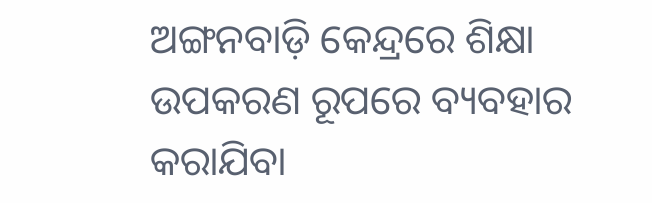ଅଙ୍ଗନବାଡ଼ି କେନ୍ଦ୍ରରେ ଶିକ୍ଷା ଉପକରଣ ରୂପରେ ବ୍ୟବହାର କରାଯିବା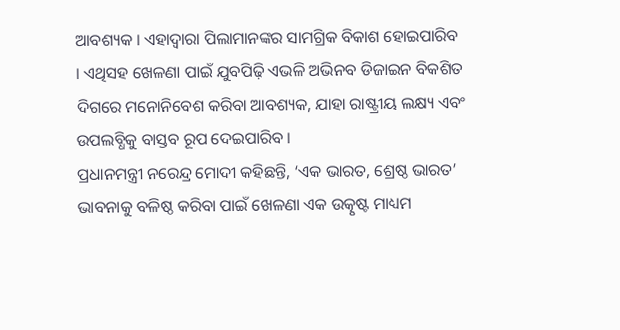ଆବଶ୍ୟକ । ଏହାଦ୍ୱାରା ପିଲାମାନଙ୍କର ସାମଗ୍ରିକ ବିକାଶ ହୋଇପାରିବ । ଏଥିସହ ଖେଳଣା ପାଇଁ ଯୁବପିଢ଼ି ଏଭଳି ଅଭିନବ ଡିଜାଇନ ବିକଶିତ ଦିଗରେ ମନୋନିବେଶ କରିବା ଆବଶ୍ୟକ, ଯାହା ରାଷ୍ଟ୍ରୀୟ ଲକ୍ଷ୍ୟ ଏବଂ ଉପଲବ୍ଧିକୁ ବାସ୍ତବ ରୂପ ଦେଇପାରିବ ।
ପ୍ରଧାନମନ୍ତ୍ରୀ ନରେନ୍ଦ୍ର ମୋଦୀ କହିଛନ୍ତି, ‘ଏକ ଭାରତ, ଶ୍ରେଷ୍ଠ ଭାରତ’ ଭାବନାକୁ ବଳିଷ୍ଠ କରିବା ପାଇଁ ଖେଳଣା ଏକ ଉତ୍କୃଷ୍ଟ ମାଧ୍ୟମ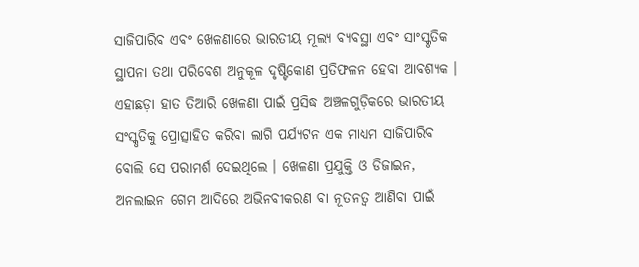ସାଜିପାରିବ ଏବଂ ଖେଳଣାରେ ଭାରତୀୟ ମୂଲ୍ୟ ବ୍ୟବସ୍ଥା ଏବଂ ସାଂସ୍କୃତିକ ସ୍ଥାପନା ତଥା ପରିବେଶ ଅନୁକୂଳ ଦୃଷ୍ଟିକୋଣ ପ୍ରତିଫଳନ ହେବା ଆବଶ୍ୟକ । ଏହାଛଡ଼ା ହାତ ତିଆରି ଖେଳଣା ପାଇଁ ପ୍ରସିଦ୍ଧ ଅଞ୍ଚଳଗୁଡ଼ିକରେ ଭାରତୀୟ ସଂସ୍କୃତିକୁ ପ୍ରୋତ୍ସାହିତ କରିବା ଲାଗି ପର୍ଯ୍ୟଟନ ଏକ ମାଧ୍ୟମ ସାଜିପାରିବ ବୋଲି ସେ ପରାମର୍ଶ ଦେଇଥିଲେ । ଖେଳଣା ପ୍ରଯୁକ୍ତି ଓ ଡିଜାଇନ, ଅନଲାଇନ ଗେମ ଆଦିରେ ଅଭିନବୀକରଣ ବା ନୂତନତ୍ୱ ଆଣିବା ପାଇଁ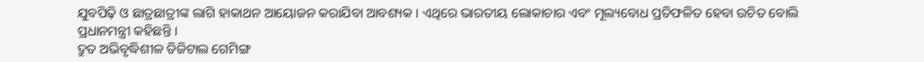ଯୁବପିଢ଼ି ଓ ଛାତ୍ରଛାତ୍ରୀଙ୍କ ଲାଗି ହାକାଥନ ଆୟୋଜନ କରାଯିବା ଆବଶ୍ୟକ । ଏଥିରେ ଭାରତୀୟ ଲୋକାଚାର ଏବଂ ମୂଲ୍ୟବୋଧ ପ୍ରତିଫଳିତ ହେବା ଉଚିତ ବୋଲି ପ୍ରଧାନମନ୍ତ୍ରୀ କହିଛନ୍ତି ।
ଦ୍ରୁତ ଅଭିବୃଦ୍ଧିଶୀଳ ଡିଜିଟାଲ ଗେମିଙ୍ଗ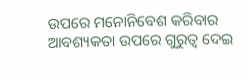ଉପରେ ମନୋନିବେଶ କରିବାର ଆବଶ୍ୟକତା ଉପରେ ଗୁରୁତ୍ୱ ଦେଇ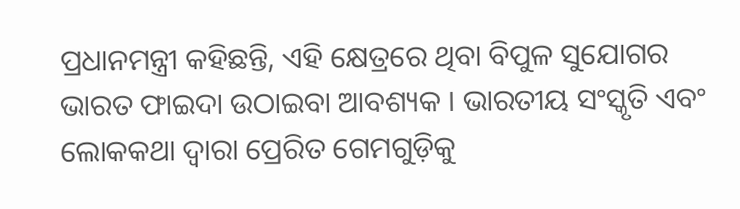ପ୍ରଧାନମନ୍ତ୍ରୀ କହିଛନ୍ତି, ଏହି କ୍ଷେତ୍ରରେ ଥିବା ବିପୁଳ ସୁଯୋଗର ଭାରତ ଫାଇଦା ଉଠାଇବା ଆବଶ୍ୟକ । ଭାରତୀୟ ସଂସ୍କୃତି ଏବଂ ଲୋକକଥା ଦ୍ୱାରା ପ୍ରେରିତ ଗେମଗୁଡ଼ିକୁ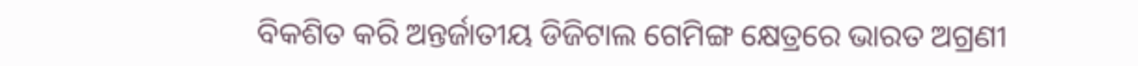ବିକଶିତ କରି ଅନ୍ତର୍ଜାତୀୟ ଡିଜିଟାଲ ଗେମିଙ୍ଗ କ୍ଷେତ୍ରରେ ଭାରତ ଅଗ୍ରଣୀ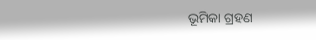ଭୂମିକା ଗ୍ରହଣ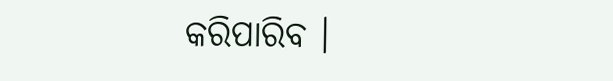କରିପାରିବ ।